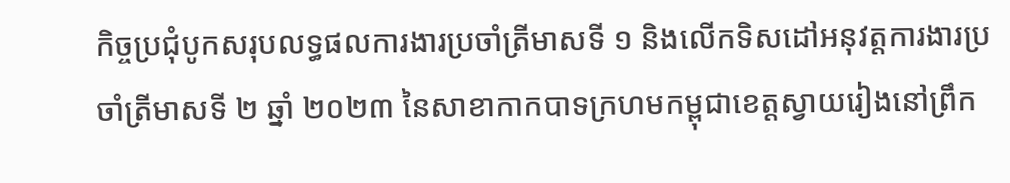កិច្ចប្រជុំបូកសរុបលទ្ធផលការងារប្រចាំត្រីមាសទី ១ និងលើកទិសដៅអនុវត្តការងារប្រចាំត្រីមាសទី ២ ឆ្នាំ ២០២៣ នៃសាខាកាកបាទក្រហមកម្ពុជាខេត្តស្វាយរៀងនៅព្រឹក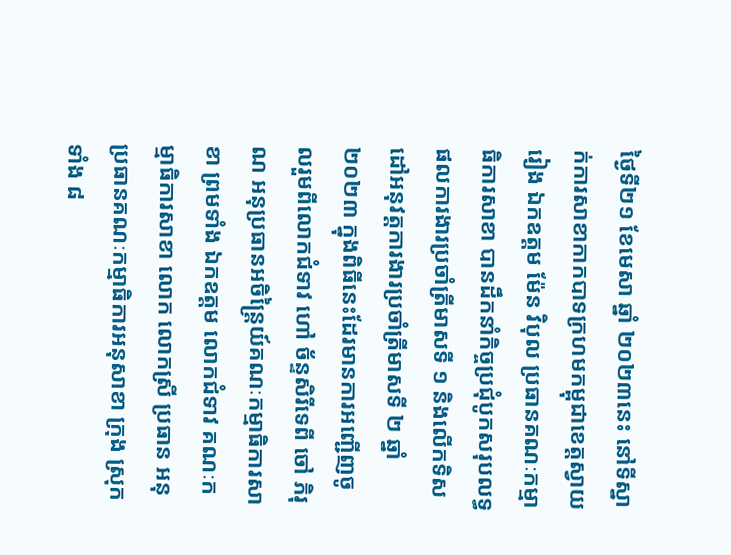ថ្ងៃទី២១ ខែមេសា ឆ្នាំ ២០២៣នេះ នៅទីស្នាក់ការសាខាកាកបាទក្រហមកម្ពុជាខេត្តស្វាយរៀង ឯកឧត្តម ម៉ែន វិបុល ប្រធានគណៈកម្មាធិការសាខា បានដឹកនាំកិច្ចប្រជុំបូកសរុបលទ្ធផលការងារប្រចាំត្រីមាសទី ១ និងលើកទិសដៅអនុវត្តការងារប្រចាំត្រីមាសទី ២ ឆ្នាំ ២០២៣ ក្នុងពិធីនេះដែរមានការអញ្ជើញចូលរួមពីលោកជំទាវ ហៅ ច័ន្ទសិរីទេពី ចៅ ភិរុណ អនុប្រធានអចិន្ត្រៃយ៍គណៈកម្មាធិការសាខា ព្រមទាំង ឯកឧត្តម លោកជំទាវ គណៈកម្មាធិការសាខា លោក លោកស្រី ប្រធាន អនុប្រធានគណៈកម្មាធិការអនុសាខា ក្រុង ស្រុកទាំង ៨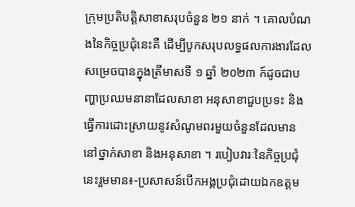ក្រុមប្រតិបត្តិសាខាសរុបចំនួន ២១ នាក់ ។ គោលបំណងនៃកិច្ចប្រជុំនេះគឺ ដើម្បីបូកសរុបលទ្ធផលការងារដែលសម្រេចបានក្នុងត្រីមាសទី ១ ឆ្នាំ ២០២៣ ក៍ដូចជាបញ្ហាប្រឈមនានាដែលសាខា អនុសាខាជួបប្រទះ និងធ្វើការដោះស្រាយនូវសំណូមពរមួយចំនួនដែលមាននៅថ្នាក់សាខា និងអនុសាខា ។ របៀបវារៈនៃកិច្ចប្រជុំនេះរួមមាន៖-ប្រសាសន៍បើកអង្គប្រជុំដោយឯកឧត្តម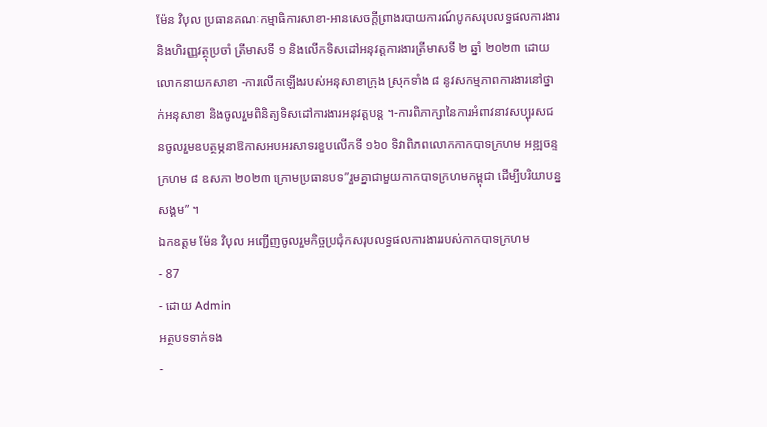ម៉ែន វិបុល ប្រធានគណៈកម្មាធិការសាខា-អានសេចក្តីព្រាងរបាយការណ៍បូកសរុបលទ្ធផលការងារ និងហិរញ្ញវត្ថុប្រចាំ ត្រីមាសទី ១ និងលើកទិសដៅអនុវត្តការងារត្រីមាសទី ២ ឆ្នាំ ២០២៣ ដោយលោកនាយកសាខា -ការលើកឡើងរបស់អនុសាខាក្រុង ស្រុកទាំង ៨ នូវសកម្មភាពការងារនៅថ្នាក់អនុសាខា និងចូលរួមពិនិត្យទិសដៅការងារអនុវត្តបន្ត ។-ការពិភាក្សានៃការអំពាវនាវសប្បុរសជនចូលរួមឧបត្ថម្ភនាឱកាសអបអរសាទរខួបលើកទី ១៦០ ទិវាពិភពលោកកាកបាទក្រហម អឌ្ឍចន្ទក្រហម ៨ ឧសភា ២០២៣ ក្រោមប្រធានបទ”រួមគ្នាជាមួយកាកបាទក្រហមកម្ពុជា ដើម្បីបរិយាបន្នសង្គម” ។
ឯកឧត្តម ម៉ែន វិបុល អញ្ជើញចូលរួមកិច្ចប្រជុំកសរុបលទ្ធផលការងាររបស់កាកបាទក្រហម
- 87
- ដោយ Admin
អត្ថបទទាក់ទង
-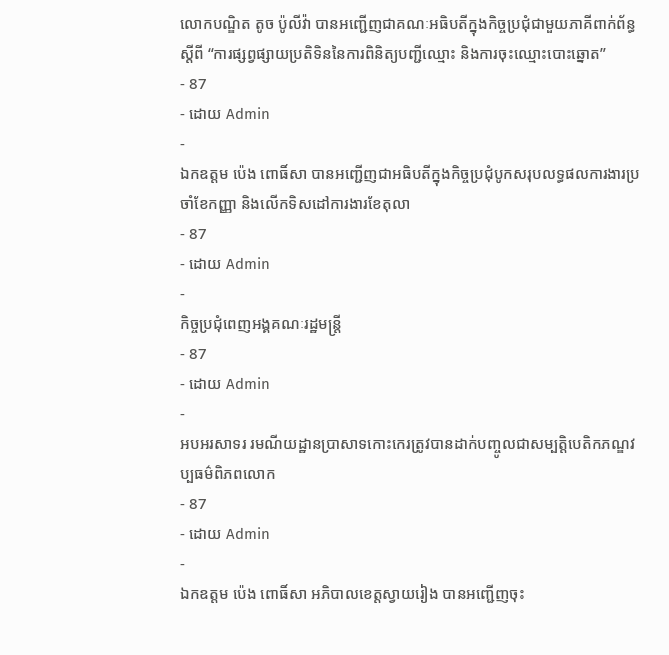លោកបណ្ឌិត តូច ប៉ូលីវ៉ា បានអញ្ជើញជាគណៈអធិបតីក្នុងកិច្ចប្រជុំជាមួយភាគីពាក់ព័ន្ធស្ដីពី “ការផ្សព្វផ្សាយប្រតិទិននៃការពិនិត្យបញ្ជីឈ្មោះ និងការចុះឈ្មោះបោះឆ្នោត”
- 87
- ដោយ Admin
-
ឯកឧត្តម ប៉េង ពោធិ៍សា បានអញ្ជើញជាអធិបតីក្នុងកិច្ចប្រជុំបូកសរុបលទ្ធផលការងារប្រចាំខែកញ្ញា និងលើកទិសដៅការងារខែតុលា
- 87
- ដោយ Admin
-
កិច្ចប្រជុំពេញអង្គគណៈរដ្ឋមន្ត្រី
- 87
- ដោយ Admin
-
អបអរសាទរ រមណីយដ្ឋានប្រាសាទកោះកេរត្រូវបានដាក់បញ្ចូលជាសម្បត្តិបេតិកភណ្ឌវប្បធម៌ពិភពលោក
- 87
- ដោយ Admin
-
ឯកឧត្តម ប៉េង ពោធិ៍សា អភិបាលខេត្តស្វាយរៀង បានអញ្ជេីញចុះ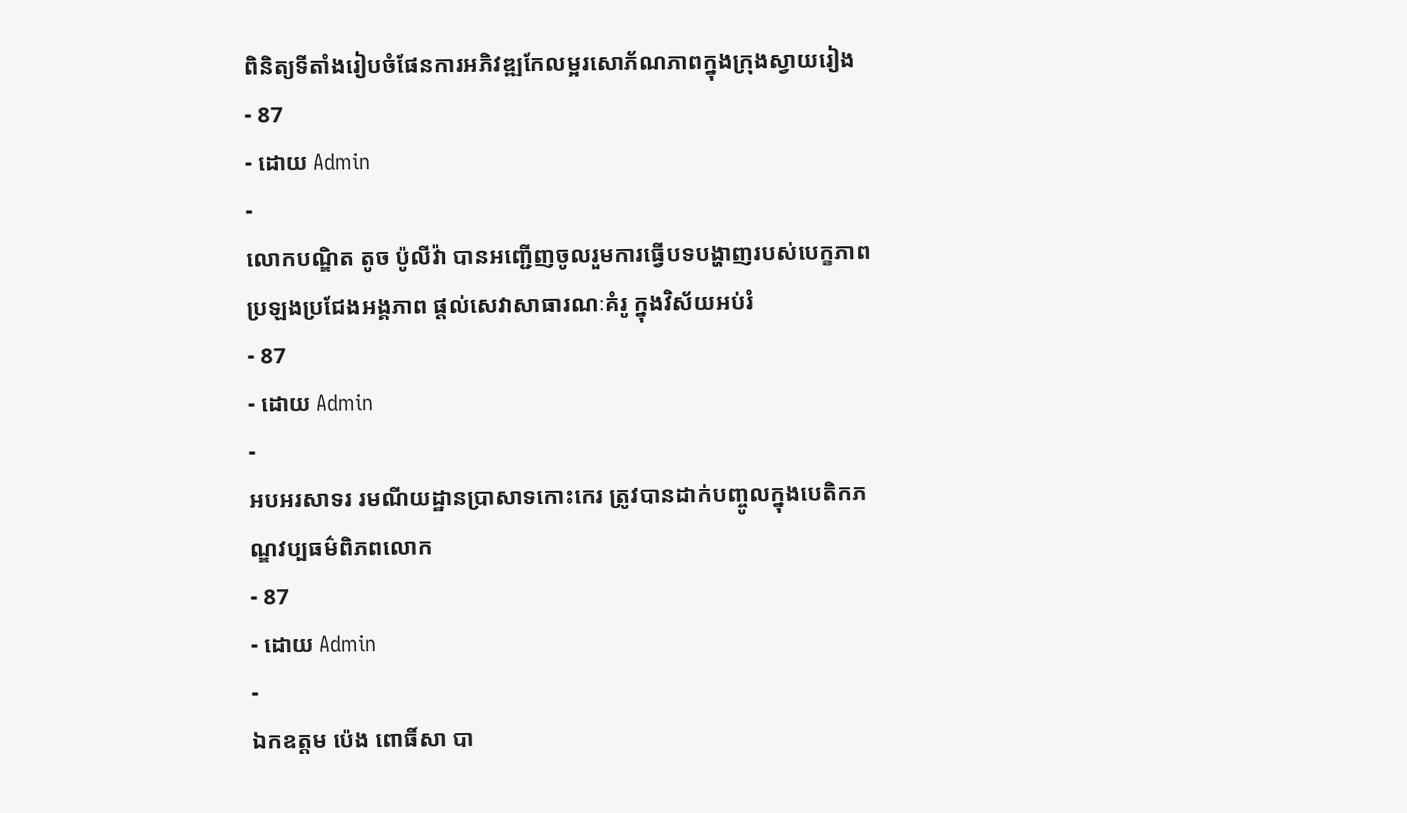ពិនិត្យទីតាំងរៀបចំផែនការអភិវឌ្ឍកែលម្អរសោភ័ណភាពក្នុងក្រុងស្វាយរៀង
- 87
- ដោយ Admin
-
លោកបណ្ឌិត តូច ប៉ូលីវ៉ា បានអញ្ជើញចូលរួមការធ្វើបទបង្ហាញរបស់បេក្ខភាពប្រឡងប្រជែងអង្គភាព ផ្តល់សេវាសាធារណៈគំរូ ក្នុងវិស័យអប់រំ
- 87
- ដោយ Admin
-
អបអរសាទរ រមណីយដ្ឋានប្រាសាទកោះកេរ ត្រូវបានដាក់បញ្ចូលក្នុងបេតិកភណ្ឌវប្បធម៌ពិភពលោក
- 87
- ដោយ Admin
-
ឯកឧត្ដម ប៉េង ពោធិ៍សា បា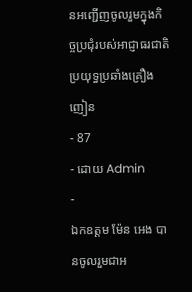នអញ្ជើញចូលរួមក្នុងកិច្ចប្រជុំរបស់អាជ្ញាធរជាតិប្រយុទ្ធប្រឆាំងគ្រឿងញៀន
- 87
- ដោយ Admin
-
ឯកឧត្តម ម៉ែន អេង បានចូលរួមជាអ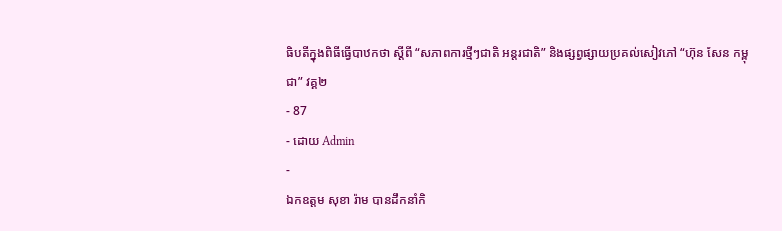ធិបតីក្នុងពិធីធ្វើបាឋកថា ស្តីពី “សភាពការថ្មីៗជាតិ អន្តរជាតិ” និងផ្សព្វផ្សាយប្រគល់សៀវភៅ “ហ៊ុន សែន កម្ពុជា” វគ្គ២
- 87
- ដោយ Admin
-
ឯកឧត្តម សុខា រ៉ាម បានដឹកនាំកិ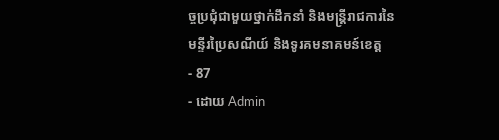ច្ចប្រជុំជាមួយថ្នាក់ដឹកនាំ និងមន្រ្តីរាជការនៃមន្ទីរប្រៃសណីយ៍ និងទូរគមនាគមន៍ខេត្ត
- 87
- ដោយ Admin